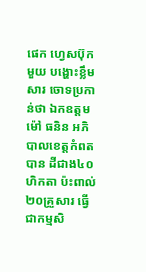ផេក ហ្វេសប៊ុក មួយ បង្ហោះខ្លឹមសារ ចោទប្រកាន់ថា ឯកឧត្តម ម៉ៅ ធនិន អភិបាលខេត្តកំពតបាន ដីជាង៤០ហិកតា ប៉ះពាល់២០គ្រួសារ ធ្វើជាកម្មសិ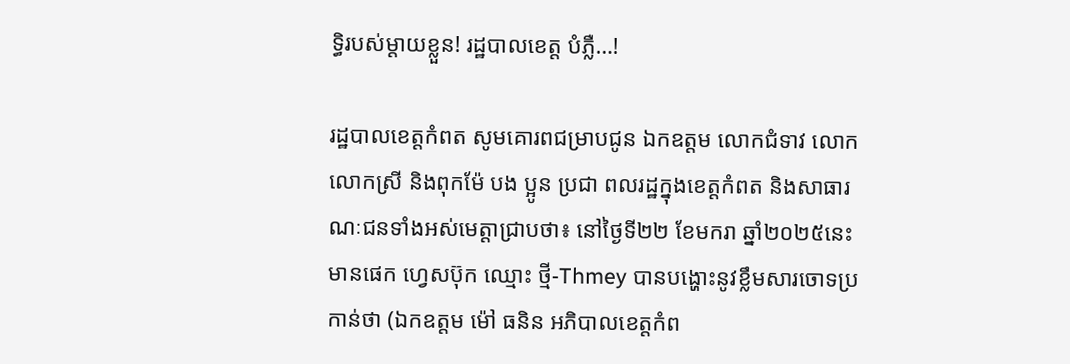ទ្ធិរបស់ម្តាយខ្លួន! រដ្ឋបាលខេត្ត បំភ្លឺ…!

រដ្ឋបាលខេត្តកំពត សូមគោរពជម្រាបជូន ឯកឧត្តម លោកជំទាវ លោក លោកស្រី និងពុកម៉ែ បង ប្អូន ប្រជា ពលរដ្ឋក្នុងខេត្តកំពត និងសាធារណៈជនទាំងអស់មេត្តាជ្រាបថា៖ នៅថ្ងៃទី២២ ខែមករា ឆ្នាំ២០២៥នេះ មានផេក ហ្វេសប៊ុក ឈ្មោះ ថ្មី-Thmey បានបង្ហោះនូវខ្លឹមសារចោទប្រកាន់ថា (ឯកឧត្តម ម៉ៅ ធនិន អភិបាលខេត្តកំព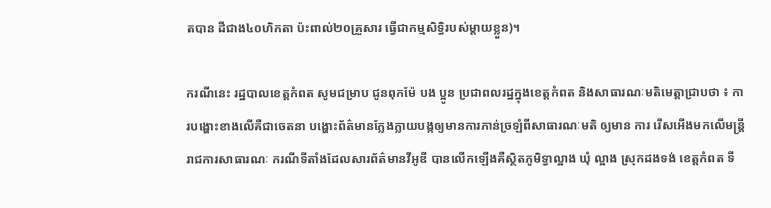តបាន ដីជាង៤០ហិកតា ប៉ះពាល់២០គ្រួសារ ធ្វើជាកម្មសិទ្ធិរបស់ម្តាយខ្លួន)។

ករណីនេះ រដ្ឋបាលខេត្តកំពត សូមជម្រាប ជូនពុកម៉ែ បង ប្អូន ប្រជាពលរដ្ឋក្នុងខេត្តកំពត និងសាធារណៈមតិមេត្តាជ្រាបថា ៖ ការបង្ហោះខាងលើគឺជាចេតនា បង្ហោះព័ត៌មានក្លែងក្លាយបង្កឲ្យមានការភាន់ច្រឡំពីសាធារណៈមតិ ឲ្យមាន ការ រើសអើងមកលើមន្ត្រីរាជការសាធារណៈ ករណីទីតាំងដែលសារព័ត៌មានវីអូឌី បានលើកឡើងគឺស្ថិតភូមិទ្វាល្អាង ឃុំ ល្អាង ស្រុកដងទង់ ខេត្តកំពត ទី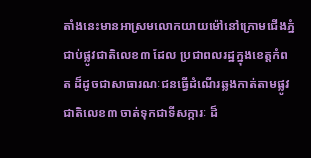តាំងនេះមានអាស្រមលោកយាយម៉ៅនៅក្រោមជើងភ្នំជាប់ផ្លូវជាតិលេខ៣ ដែល ប្រជាពលរដ្ឋក្នុងខេត្តកំពត ដ៏ដូចជាសាធារណៈជនធ្វើដំណើរឆ្លងកាត់តាមផ្លូវជាតិលេខ៣ ចាត់ទុកជាទីសក្ការៈ ដ៏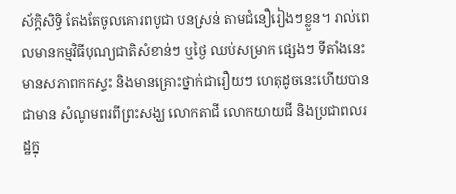ស័ក្តិសិទ្ធិ តែងតែចូលគោរពបូជា បនស្រន់ តាមជំនឿរៀងៗខ្លួន។ រាល់ពេលមានកម្មវិធីបុណ្យជាតិសំខាន់ៗ ឬថ្ងៃ ឈប់សម្រាក ផ្សេងៗ ទីតាំងនេះមានសភាពកកស្ទះ និងមានគ្រោះថ្នាក់ជារឿយៗ ហេតុដូចនេះហើយបានជាមាន សំណូមពរពីព្រះសង្ឃ លោកតាជី លោកយាយជី និងប្រជាពលរដ្ឋក្នុ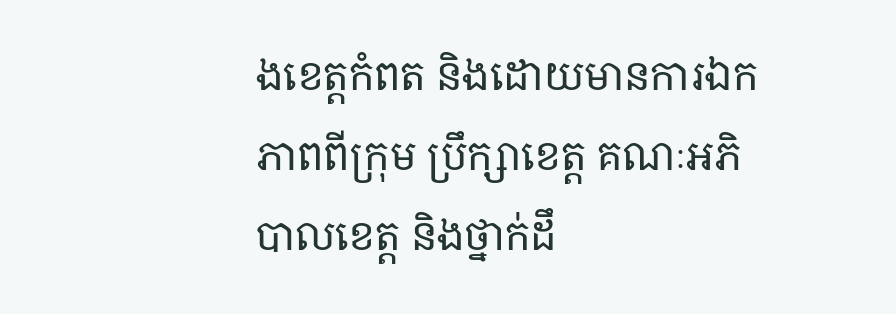ងខេត្តកំពត និងដោយមានការឯកភាពពីក្រុម ប្រឹក្សាខេត្ត គណៈអភិបាលខេត្ត និងថ្នាក់ដឹ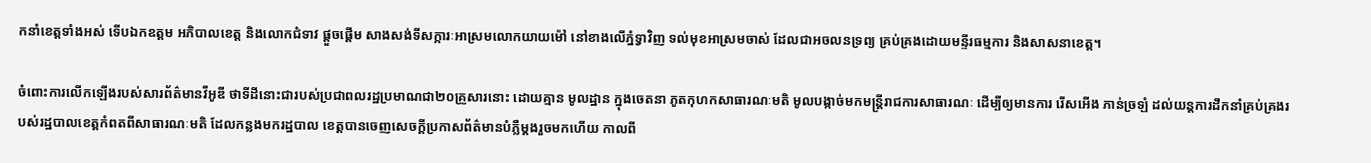កនាំខេត្តទាំងអស់ ទើបឯកឧត្តម អភិបាលខេត្ត និងលោកជំទាវ ផ្តួចផ្តើម សាងសង់ទីសក្ការៈអាស្រមលោកយាយម៉ៅ នៅខាងលើភ្នំទ្វាវិញ ទល់មុខអាស្រមចាស់ ដែលជាអចលនទ្រព្យ គ្រប់គ្រងដោយមន្ទីរធម្មការ និងសាសនាខេត្ត។

ចំពោះការលើកឡើងរបស់សារព័ត៌មានវីអូឌី ថាទីដីនោះជារបស់ប្រជាពលរដ្ឋប្រមាណជា២០គ្រួសារនោះ ដោយគ្មាន មូលដ្ឋាន ក្នុងចេតនា ភូតកុហកសាធារណៈមតិ មូលបង្កាច់មកមន្ត្រីរាជការសាធារណៈ ដើម្បីឲ្យមានការ រើសអើង ភាន់ច្រឡំ ដល់យន្តការដឹកនាំគ្រប់គ្រងរបស់រដ្ឋបាលខេត្តកំពតពីសាធារណៈមតិ ដែលកន្លងមករដ្ឋបាល ខេត្តបានចេញសេចក្តីប្រកាសព័ត៌មានបំភ្លឺម្តងរួចមកហើយ កាលពី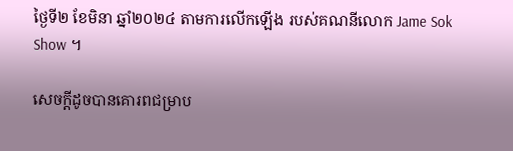ថ្ងៃទី២ ខែមិនា ឆ្នាំ២០២៤ តាមការលើកឡើង របស់គណនីលោក Jame Sok Show ។

សេចក្តីដូចបានគោរពជម្រាប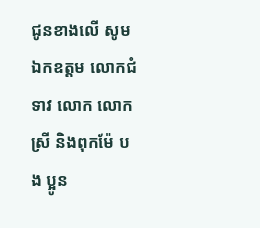ជូនខាងលើ សូម ឯកឧត្តម លោកជំទាវ លោក លោកស្រី និងពុកម៉ែ បង ប្អូន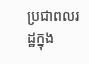ប្រជាពលរដ្ឋក្នុង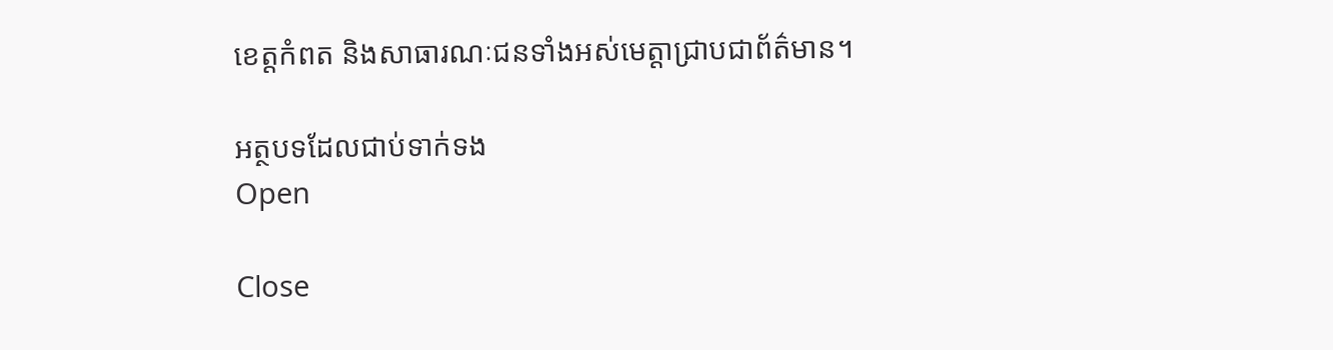ខេត្តកំពត និងសាធារណៈជនទាំងអស់មេត្តាជ្រាបជាព័ត៌មាន។

អត្ថបទដែលជាប់ទាក់ទង
Open

Close